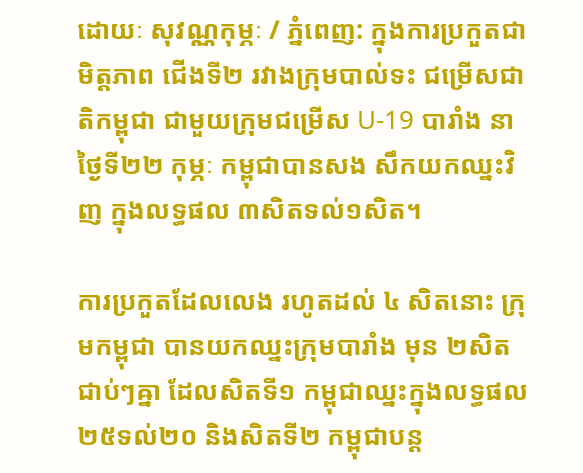ដោយៈ សុវណ្ណកុម្ភៈ / ភ្នំពេញ: ក្នុងការប្រកួតជាមិត្តភាព ជើងទី២ រវាងក្រុមបាល់ទះ ជម្រើសជាតិកម្ពុជា ជាមួយក្រុមជម្រើស U-19 បារាំង នាថ្ងៃទី២២ កុម្ភៈ កម្ពុជាបានសង សឹកយកឈ្នះវិញ ក្នុងលទ្ធផល ៣សិតទល់១សិត។

ការប្រកួតដែលលេង រហូតដល់ ៤ សិតនោះ ក្រុមកម្ពុជា បានយកឈ្នះក្រុមបារាំង មុន ២សិតជាប់ៗឝ្នា ដែលសិតទី១ កម្ពុជាឈ្នះក្នុងលទ្ធផល ២៥ទល់២០ និងសិតទី២ កម្ពុជាបន្ដ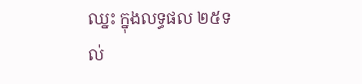ឈ្នះ ក្នុងលទ្ធផល ២៥ទល់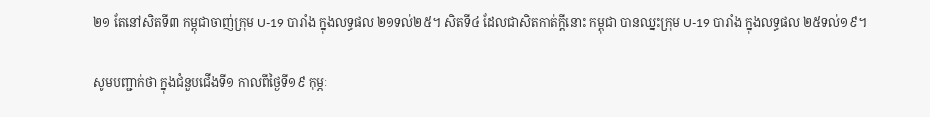២១ តែនៅសិតទី៣ កម្ពុជាចាញ់ក្រុម U-19 បារាំង ក្នុងលទ្ធផល ២១ទល់២៥។ សិតទី៤ ដែលជាសិតកាត់ក្ដីនោះ កម្ពុជា បានឈ្នះក្រុម U-19 បារាំង ក្នុងលទ្ធផល ២៥ទល់១៩។

សូមបញ្ជាក់ថា ក្នុងជំនួបជើងទី១ កាលពីថ្ងៃទី១៩ កុម្ភៈ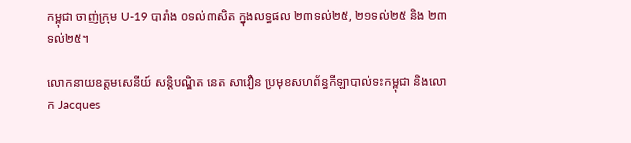កម្ពុជា ចាញ់ក្រុម U-19 បារាំង ០ទល់៣សិត ក្នុងលទ្ធផល ២៣ទល់២៥, ២១ទល់២៥ និង ២៣ទល់២៥។

លោកនាយឧត្តមសេនីយ៍ សន្ដិបណ្ឌិត នេត សាវឿន ប្រមុខសហព័ន្ធកីឡាបាល់ទះកម្ពុជា និងលោក Jacques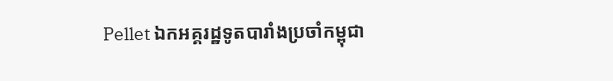Pellet ឯកអគ្គរដ្ឋទូតបារាំងប្រចាំកម្ពុជា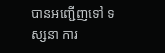បានអញ្ជើញទៅ ទស្សនា ការ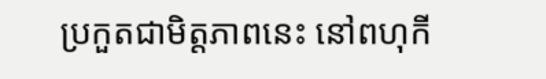ប្រកួតជាមិត្តភាពនេះ នៅពហុកី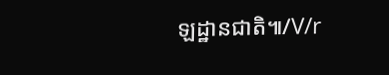ឡដ្ឋានជាតិ៕/V/r